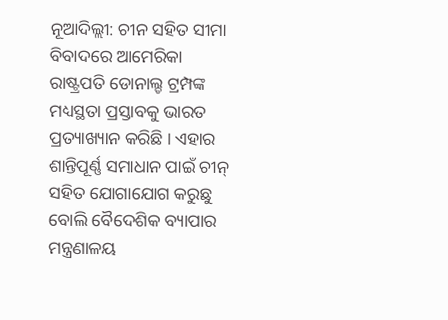ନୂଆଦିଲ୍ଲୀ: ଚୀନ ସହିତ ସୀମା ବିବାଦରେ ଆମେରିକା ରାଷ୍ଟ୍ରପତି ଡୋନାଲ୍ଡ ଟ୍ରମ୍ପଙ୍କ ମଧ୍ୟସ୍ଥତା ପ୍ରସ୍ତାବକୁ ଭାରତ ପ୍ରତ୍ୟାଖ୍ୟାନ କରିଛି । ଏହାର ଶାନ୍ତିପୂର୍ଣ୍ଣ ସମାଧାନ ପାଇଁ ଚୀନ୍ ସହିତ ଯୋଗାଯୋଗ କରୁଛୁ ବୋଲି ବୈଦେଶିକ ବ୍ୟାପାର ମନ୍ତ୍ରଣାଳୟ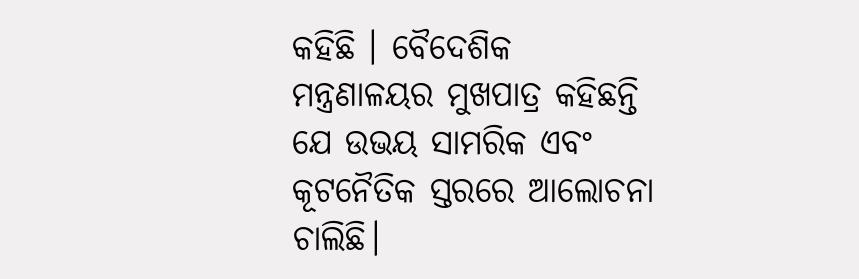କହିଛି । ବୈଦେଶିକ ମନ୍ତ୍ରଣାଳୟର ମୁଖପାତ୍ର କହିଛନ୍ତି ଯେ ଉଭୟ ସାମରିକ ଏବଂ କୂଟନୈତିକ ସ୍ତରରେ ଆଲୋଚନା ଚାଲିଛି।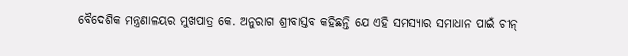ବୈଦେଶିକ ମନ୍ତ୍ରଣାଳୟର ମୁଖପାତ୍ର କେ. ଅନୁରାଗ ଶ୍ରୀବାସ୍ତବ କହିଛନ୍ତି ଯେ ଏହି ସମସ୍ୟାର ସମାଧାନ ପାଇଁ ଚୀନ୍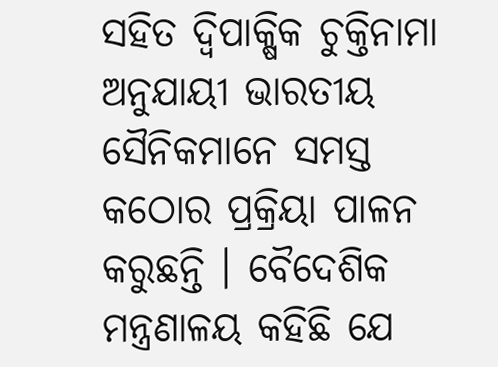ସହିତ ଦ୍ବିପାକ୍ଷିକ ଚୁକ୍ତିନାମା ଅନୁଯାୟୀ ଭାରତୀୟ ସୈନିକମାନେ ସମସ୍ତ କଠୋର ପ୍ରକ୍ରିୟା ପାଳନ କରୁଛନ୍ତି । ବୈଦେଶିକ ମନ୍ତ୍ରଣାଳୟ କହିଛି ଯେ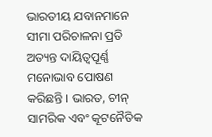ଭାରତୀୟ ଯବାନମାନେ ସୀମା ପରିଚାଳନା ପ୍ରତି ଅତ୍ୟନ୍ତ ଦାୟିତ୍ବପୂର୍ଣ୍ଣ ମନୋଭାବ ପୋଷଣ କରିଛନ୍ତି । ଭାରତ, ଚୀନ୍ ସାମରିକ ଏବଂ କୂଟନୈତିକ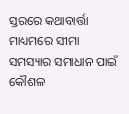ସ୍ତରରେ କଥାବାର୍ତ୍ତା ମାଧ୍ୟମରେ ସୀମା ସମସ୍ୟାର ସମାଧାନ ପାଇଁ କୌଶଳ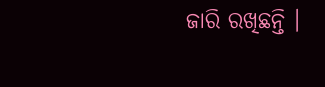ଜାରି ରଖିଛନ୍ତି ।